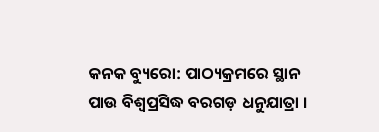କନକ ବ୍ୟୁରୋ: ପାଠ୍ୟକ୍ରମରେ ସ୍ଥାନ ପାଉ ବିଶ୍ବପ୍ରସିଦ୍ଧ ବରଗଡ଼ ଧନୁଯାତ୍ରା ।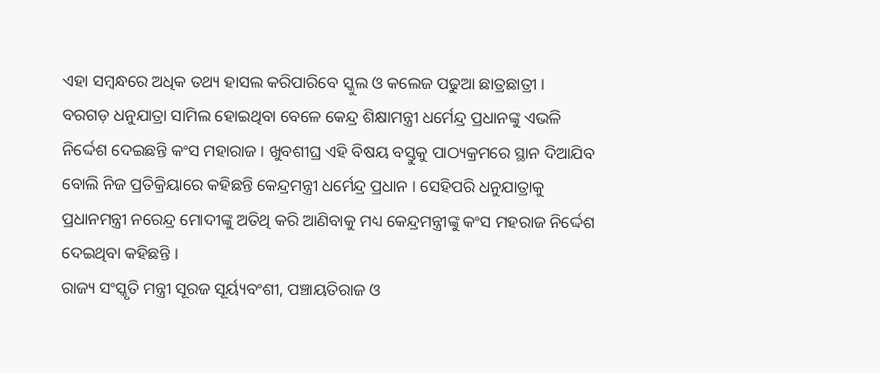ଏହା ସମ୍ବନ୍ଧରେ ଅଧିକ ତଥ୍ୟ ହାସଲ କରିପାରିବେ ସ୍କୁଲ ଓ କଲେଜ ପଢୁଆ ଛାତ୍ରଛାତ୍ରୀ । ବରଗଡ଼ ଧନୁଯାତ୍ରା ସାମିଲ ହୋଇଥିବା ବେଳେ କେନ୍ଦ୍ର ଶିକ୍ଷାମନ୍ତ୍ରୀ ଧର୍ମେନ୍ଦ୍ର ପ୍ରଧାନଙ୍କୁ ଏଭଳି ନିର୍ଦ୍ଦେଶ ଦେଇଛନ୍ତି କଂସ ମହାରାଜ । ଖୁବଶୀଘ୍ର ଏହି ବିଷୟ ବସ୍ତୁକୁ ପାଠ୍ୟକ୍ରମରେ ସ୍ଥାନ ଦିଆଯିବ ବୋଲି ନିଜ ପ୍ରତିକ୍ରିୟାରେ କହିଛନ୍ତି କେନ୍ଦ୍ରମନ୍ତ୍ରୀ ଧର୍ମେନ୍ଦ୍ର ପ୍ରଧାନ । ସେହିପରି ଧନୁଯାତ୍ରାକୁ ପ୍ରଧାନମନ୍ତ୍ରୀ ନରେନ୍ଦ୍ର ମୋଦୀଙ୍କୁ ଅତିଥି କରି ଆଣିବାକୁ ମଧ୍ୟ କେନ୍ଦ୍ରମନ୍ତ୍ରୀଙ୍କୁ କଂସ ମହରାଜ ନିର୍ଦ୍ଦେଶ ଦେଇଥିବା କହିଛନ୍ତି ।
ରାଜ୍ୟ ସଂସ୍କୃତି ମନ୍ତ୍ରୀ ସୂରଜ ସୂର୍ୟ୍ୟବଂଶୀ, ପଞ୍ଚାୟତିରାଜ ଓ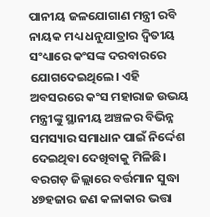ପାନୀୟ ଜଳଯୋଗାଣ ମନ୍ତ୍ରୀ ରବି ନାୟକ ମଧ୍ୟ ଧନୁଯାତ୍ରାର ଦ୍ବିତୀୟ ସଂଧ୍ୟାରେ କଂସଙ୍କ ଦରବାରରେ ଯୋଗଦେଇଥିଲେ। ଏହି ଅବସରରେ କଂସ ମହାରାଜ ଉଭୟ ମନ୍ତ୍ରୀଙ୍କୁ ସ୍ଥାନୀୟ ଅଞ୍ଚଳର ବିଭିନ୍ନ ସମସ୍ୟାର ସମାଧାନ ପାଇଁ ନିର୍ଦ୍ଦେଶ ଦେଇଥିବା ଦେଖିବାକୁ ମିଳିଛି। ବରଗଡ଼ ଜିଲ୍ଲାରେ ବର୍ତ୍ତମାନ ସୁଦ୍ଧା ୪୭ହଜାର ଜଣ କଳାକାର ଭତ୍ତା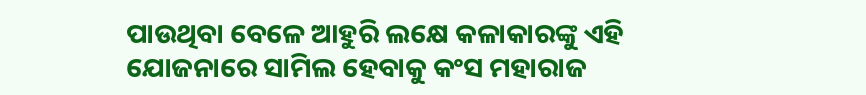ପାଉଥିବା ବେଳେ ଆହୁରି ଲକ୍ଷେ କଳାକାରଙ୍କୁ ଏହି ଯୋଜନାରେ ସାମିଲ ହେବାକୁ କଂସ ମହାରାଜ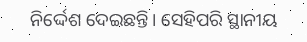ନିର୍ଦ୍ଦେଶ ଦେଇଛନ୍ତି। ସେହିପରି ସ୍ଥାନୀୟ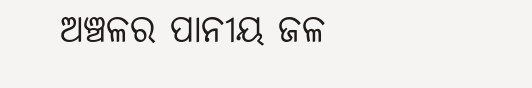ଅଞ୍ଚଳର ପାନୀୟ ଜଳ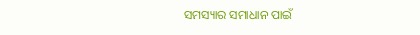ସମସ୍ୟାର ସମାଧାନ ପାଇଁ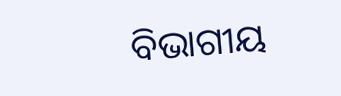ବିଭାଗୀୟ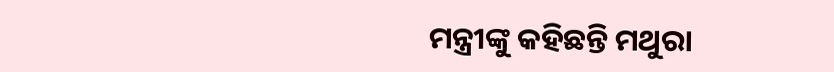ମନ୍ତ୍ରୀଙ୍କୁ କହିଛନ୍ତି ମଥୁରା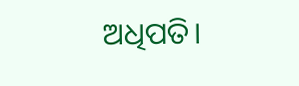ଅଧିପତି।